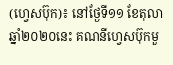(ហ្វេសប៊ុក)៖ នៅថ្ងែទី១១ ខែតុលា ឆ្នាំ២០២០នេះ គណនីហ្វេសប៊ុកមួ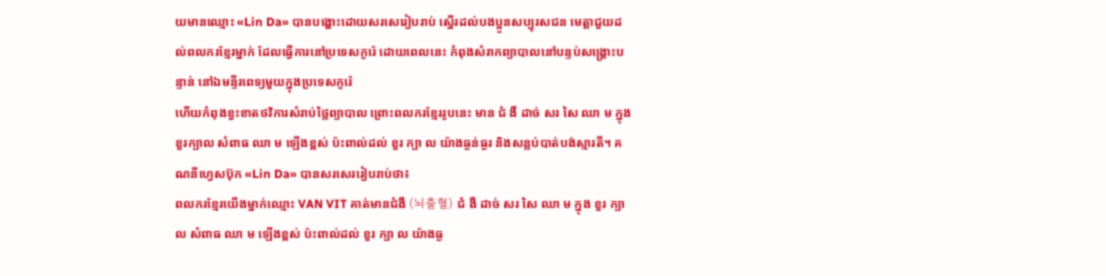យមានឈ្មោះ «Lin Da» បានបង្ហោះដោយសរសេរៀបរាប់ ស្នើរដល់បងប្អូនសប្បុរសជន មេត្តាជួយដល់ពលករខ្មែរម្នាក់ ដែលធ្វើការនៅប្រទេសកូរ៉េ ដោយពេលនេះ កំពុងសំរាកព្យាបាលនៅបន្ទប់សង្គ្រោះបន្ទាន់ នៅឯមន្ទីរពេទ្យមួយក្នុងប្រទេសកូរ៉េ
ហើយកំពុងខ្វះខាតថវិការសំរាប់ថ្លៃព្យាបាល ព្រោះពលករខ្មែររូបនេះ មាន ជំ ងឺ ដាច់ សរ សៃ ឈា ម ក្នុងខួរក្បាល សំពាធ ឈា ម ឡើងខ្ពស់ ប៉ះពាល់ដល់ ខួរ ក្បា ល យ៉ាងធ្ងន់ធ្ងរ និងសន្លប់បាត់បង់ស្មារតី។ គណនីហ្វេសប៊ុក «Lin Da» បានសរសេររៀបរាប់ថា៖
ពលករខ្មែរយើងម្នាក់ឈ្មោះ VAN VIT គាត់មានជំងឺ (뇌출혈) ជំ ងឺ ដាច់ សរ សៃ ឈា ម ក្នុង ខួរ ក្បា ល សំពាធ ឈា ម ឡើងខ្ពស់ ប៉ះពាល់ដល់ ខួរ ក្បា ល យ៉ាងធ្ង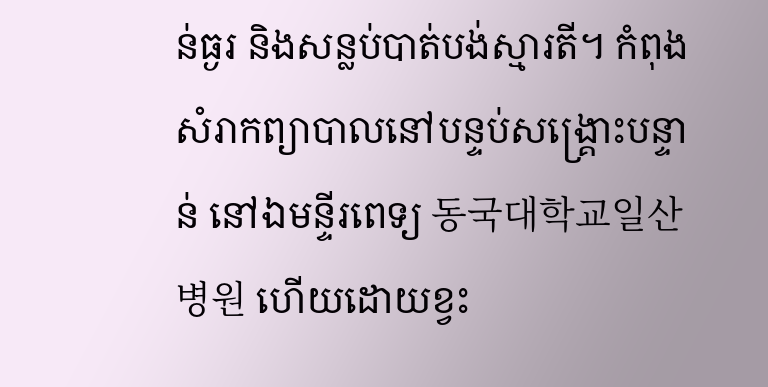ន់ធ្ងរ និងសន្លប់បាត់បង់ស្មារតី។ កំពុងសំរាកព្យាបាលនៅបន្ទប់សង្គ្រោះបន្ទាន់ នៅឯមន្ទីរពេទ្យ 동국대학교일산병원 ហើយដោយខ្វះ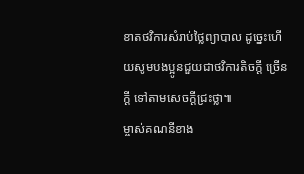ខាតថវិការសំរាប់ថ្លៃព្យាបាល ដូច្នេះហើយសូមបងប្អូនជួយជាថវិការតិចក្ដី ច្រើនក្ដី ទៅតាមសេចក្ដីជ្រះថ្លា៕
ម្ចាស់គណនីខាង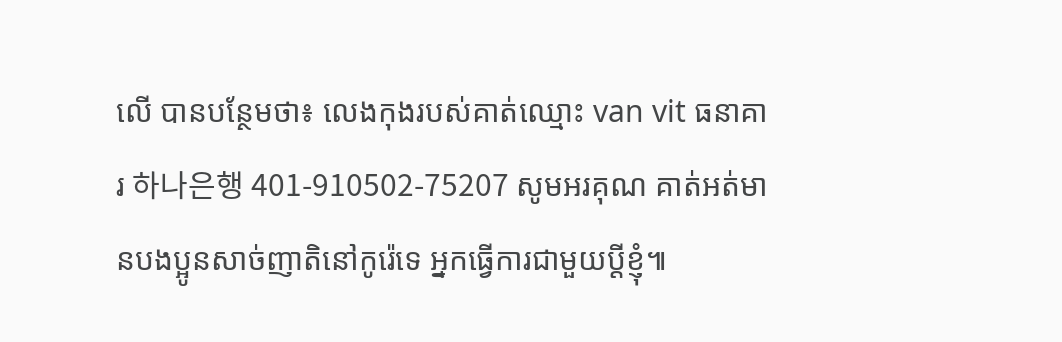លើ បានបន្ថែមថា៖ លេងកុងរបស់គាត់ឈ្មោះ van vit ធនាគារ 하나은행 401-910502-75207 សូមអរគុណ គាត់អត់មានបងប្អូនសាច់ញាតិនៅកូរ៉េទេ អ្នកធ្វេីការជាមួយប្ដីខ្ញុំ៕